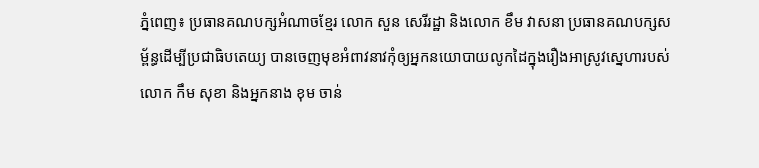ភ្នំពេញ៖ ប្រធានគណបក្សអំណាចខ្មែរ លោក សួន សេរីរដ្ឋា និងលោក ខឹម វាសនា ប្រធានគណបក្សសម្ព័ន្ធដើម្បីប្រជាធិបតេយ្យ បានចេញមុខអំពាវនាវកុំឲ្យអ្នកនយោបាយលូកដៃក្នុងរឿងអាស្រូវស្នេហារបស់លោក កឹម សុខា និងអ្នកនាង ខុម ចាន់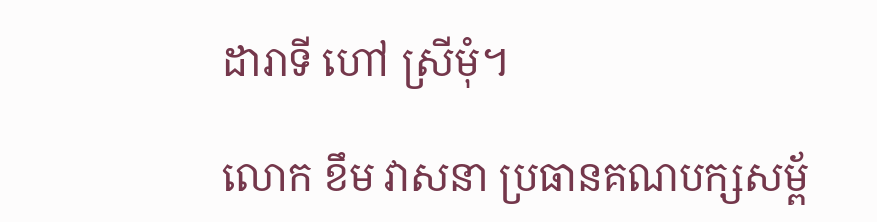ដារាទី ហៅ ស្រីមុំ។

លោក ខឹម វាសនា ប្រធានគណបក្សសម្ព័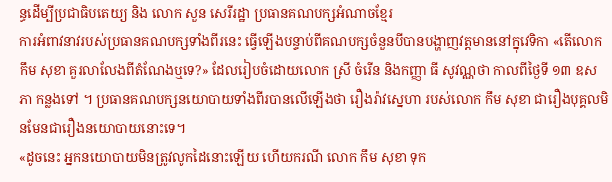ន្ធដើម្បីប្រជាធិបតេយ្យ និង លោក សួន សេរីរដ្ឋា ប្រធានគណបក្សអំណាចខ្មែរ
ការអំពាវនាវរបស់ប្រធានគណបក្សទាំងពីរនេះ ធ្វើឡើងបន្ទាប់ពីគណបក្សចំនួនបីបានបង្ហាញវត្តមាននៅក្នុវេទិកា «តើលោក កឹម សុខា គួរលាលែងពីតំណែងឬទេ?» ដែលរៀបចំដោយលោក ស្រី ចំរើន និងកញ្ញា ធី សូវណ្ណថា កាលពីថ្ងៃទី ១៣ ឧសភា កន្លងទៅ ។ ប្រធានគណបក្សនយោបាយទាំងពីរបានលើឡើងថា រឿងរ៉ាវស្នេហា របស់លោក កឹម សុខា ជារឿងបុគ្គលមិនមែនជារឿងនយោបាយនោះទេ។
«ដូចនេះ អ្នកនយោបាយមិនត្រូវលូកដៃនោះឡើយ ហើយករណី លោក កឹម សុខា ទុក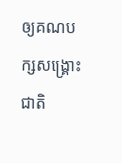ឲ្យគណបក្សសង្គ្រោះជាតិ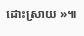ដោះស្រាយ »៕